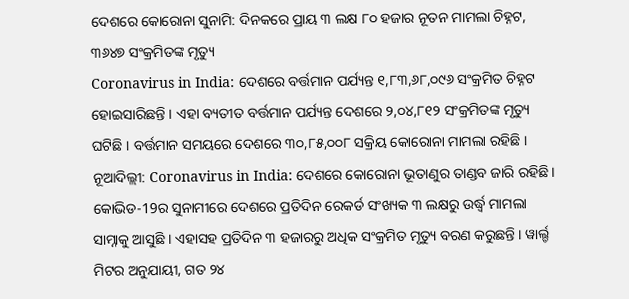ଦେଶରେ କୋରୋନା ସୁନାମି: ଦିନକରେ ପ୍ରାୟ ୩ ଲକ୍ଷ ୮୦ ହଜାର ନୂତନ ମାମଲା ଚିହ୍ନଟ, ୩୬୪୭ ସଂକ୍ରମିତଙ୍କ ମୃତ୍ୟୁ
Coronavirus in India: ଦେଶରେ ବର୍ତ୍ତମାନ ପର୍ଯ୍ୟନ୍ତ ୧,୮୩,୬୮,୦୯୬ ସଂକ୍ରମିତ ଚିହ୍ନଟ ହୋଇସାରିଛନ୍ତି । ଏହା ବ୍ୟତୀତ ବର୍ତ୍ତମାନ ପର୍ଯ୍ୟନ୍ତ ଦେଶରେ ୨,୦୪,୮୧୨ ସଂକ୍ରମିତଙ୍କ ମୃତ୍ୟୁ ଘଟିଛି । ବର୍ତ୍ତମାନ ସମୟରେ ଦେଶରେ ୩୦,୮୫,୦୦୮ ସକ୍ରିୟ କୋରୋନା ମାମଲା ରହିଛି ।
ନୂଆଦିଲ୍ଲୀ: Coronavirus in India: ଦେଶରେ କୋରୋନା ଭୂତାଣୁର ତାଣ୍ଡବ ଜାରି ରହିଛି । କୋଭିଡ-19ର ସୁନାମୀରେ ଦେଶରେ ପ୍ରତିଦିନ ରେକର୍ଡ ସଂଖ୍ୟକ ୩ ଲକ୍ଷରୁ ଉର୍ଦ୍ଧ୍ୱ ମାମଲା ସାମ୍ନାକୁ ଆସୁଛି । ଏହାସହ ପ୍ରତିଦିନ ୩ ହଜାରରୁ ଅଧିକ ସଂକ୍ରମିତ ମୃତ୍ୟୁ ବରଣ କରୁଛନ୍ତି । ୱାର୍ଲ୍ଡ ମିଟର ଅନୁଯାୟୀ, ଗତ ୨୪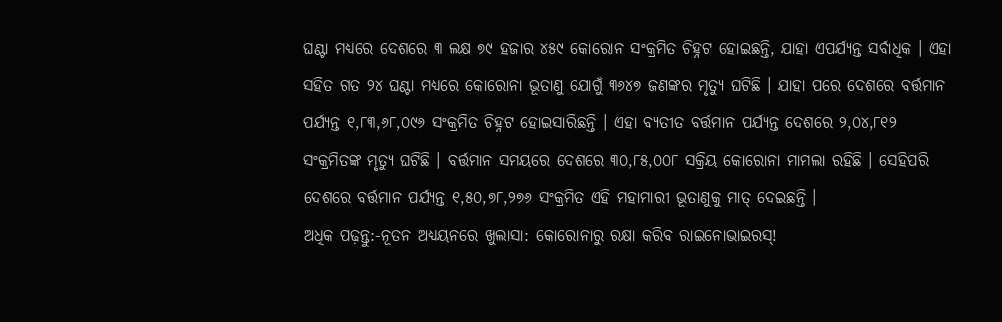ଘଣ୍ଟା ମଧ୍ୟରେ ଦେଶରେ ୩ ଲକ୍ଷ ୭୯ ହଜାର ୪୫୯ କୋରୋନ ସଂକ୍ରମିତ ଚିହ୍ନଟ ହୋଇଛନ୍ତି, ଯାହା ଏପର୍ଯ୍ୟନ୍ତ ସର୍ବାଧିକ । ଏହା ସହିତ ଗତ ୨୪ ଘଣ୍ଟା ମଧ୍ୟରେ କୋରୋନା ଭୂତାଣୁ ଯୋଗୁଁ ୩୬୪୭ ଜଣଙ୍କର ମୃତ୍ୟୁ ଘଟିଛି । ଯାହା ପରେ ଦେଶରେ ବର୍ତ୍ତମାନ ପର୍ଯ୍ୟନ୍ତ ୧,୮୩,୬୮,୦୯୬ ସଂକ୍ରମିତ ଚିହ୍ନଟ ହୋଇସାରିଛନ୍ତି । ଏହା ବ୍ୟତୀତ ବର୍ତ୍ତମାନ ପର୍ଯ୍ୟନ୍ତ ଦେଶରେ ୨,୦୪,୮୧୨ ସଂକ୍ରମିତଙ୍କ ମୃତ୍ୟୁ ଘଟିଛି । ବର୍ତ୍ତମାନ ସମୟରେ ଦେଶରେ ୩୦,୮୫,୦୦୮ ସକ୍ରିୟ କୋରୋନା ମାମଲା ରହିଛି । ସେହିପରି ଦେଶରେ ବର୍ତ୍ତମାନ ପର୍ଯ୍ୟନ୍ତ ୧,୫୦,୭୮,୨୭୬ ସଂକ୍ରମିତ ଏହି ମହାମାରୀ ଭୂତାଣୁକୁ ମାତ୍ ଦେଇଛନ୍ତି ।
ଅଧିକ ପଢ଼ନ୍ତୁ:-ନୂତନ ଅଧ୍ୟୟନରେ ଖୁଲାସା: କୋରୋନାରୁ ରକ୍ଷା କରିବ ରାଇନୋଭାଇରସ୍!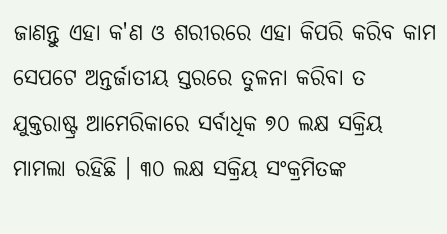ଜାଣନ୍ତୁ ଏହା କ'ଣ ଓ ଶରୀରରେ ଏହା କିପରି କରିବ କାମ
ସେପଟେ ଅନ୍ତର୍ଜାତୀୟ ସ୍ତରରେ ତୁଳନା କରିବା ତ ଯୁକ୍ତରାଷ୍ଟ୍ର ଆମେରିକାରେ ସର୍ବାଧିକ ୭୦ ଲକ୍ଷ ସକ୍ରିୟ ମାମଲା ରହିଛି । ୩୦ ଲକ୍ଷ ସକ୍ରିୟ ସଂକ୍ରମିତଙ୍କ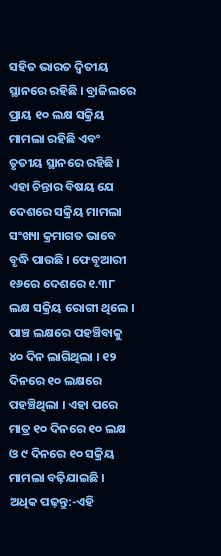ସହିତ ଭାରତ ଦ୍ୱିତୀୟ ସ୍ଥାନରେ ରହିଛି । ବ୍ରାଜିଲରେ ପ୍ରାୟ ୧୦ ଲକ୍ଷ ସକ୍ରିୟ ମାମଲା ରହିଛି ଏବଂ ତୃତୀୟ ସ୍ଥାନରେ ରହିଛି ।
ଏହା ଚିନ୍ତାର ବିଷୟ ଯେ ଦେଶରେ ସକ୍ରିୟ ମାମଲା ସଂଖ୍ୟା କ୍ରମାଗତ ଭାବେ ବୃଦ୍ଧି ପାଉଛି । ଫେବୃଆରୀ ୧୬ରେ ଦେଶରେ ୧.୩୮ ଲକ୍ଷ ସକ୍ରିୟ ରୋଗୀ ଥିଲେ । ପାଞ୍ଚ ଲକ୍ଷରେ ପହଞ୍ଚିବାକୁ ୪୦ ଦିନ ଲାଗିଥିଲା । ୧୨ ଦିନରେ ୧୦ ଲକ୍ଷରେ ପହଞ୍ଚିଥିଲା । ଏହା ପରେ ମାତ୍ର ୧୦ ଦିନରେ ୧୦ ଲକ୍ଷ ଓ ୯ ଦିନରେ ୧୦ ସକ୍ରିୟ ମାମଲା ବଢ଼ିଯାଇଛି ।
ଅଧିକ ପଢ଼ନ୍ତୁ:-ଏହି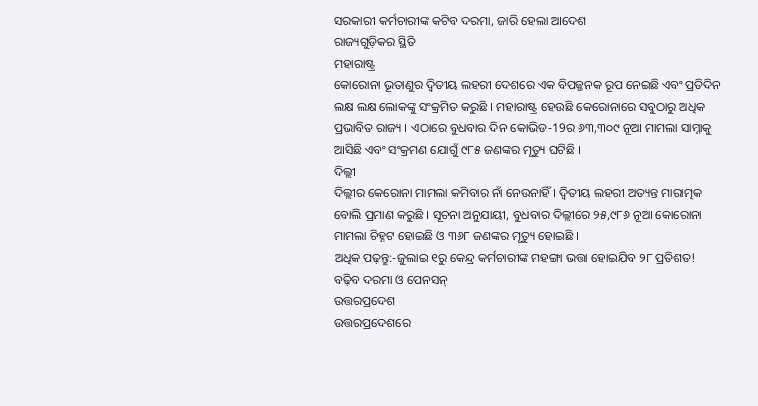ସରକାରୀ କର୍ମଚାରୀଙ୍କ କଟିବ ଦରମା, ଜାରି ହେଲା ଆଦେଶ
ରାଜ୍ୟଗୁଡ଼ିକର ସ୍ଥିତି
ମହାରାଷ୍ଟ୍ର
କୋରୋନା ଭୂତାଣୁର ଦ୍ୱିତୀୟ ଲହରୀ ଦେଶରେ ଏକ ବିପଜ୍ଜନକ ରୂପ ନେଇଛି ଏବଂ ପ୍ରତିଦିନ ଲକ୍ଷ ଲକ୍ଷ ଲୋକଙ୍କୁ ସଂକ୍ରମିତ କରୁଛି । ମହାରାଷ୍ଟ୍ର ହେଉଛି କେରୋନାରେ ସବୁଠାରୁ ଅଧିକ ପ୍ରଭାବିତ ରାଜ୍ୟ । ଏଠାରେ ବୁଧବାର ଦିନ କୋଭିଡ-19ର ୬୩,୩୦୯ ନୂଆ ମାମଲା ସାମ୍ନାକୁ ଆସିଛି ଏବଂ ସଂକ୍ରମଣ ଯୋଗୁଁ ୯୮୫ ଜଣଙ୍କର ମୃତ୍ୟୁ ଘଟିଛି ।
ଦିଲ୍ଲୀ
ଦିଲ୍ଲୀର କେରୋନା ମାମଲା କମିବାର ନାଁ ନେଉନାହିଁ । ଦ୍ୱିତୀୟ ଲହରୀ ଅତ୍ୟନ୍ତ ମାରାତ୍ମକ ବୋଲି ପ୍ରମାଣ କରୁଛି । ସୂଚନା ଅନୁଯାୟୀ, ବୁଧବାର ଦିଲ୍ଲୀରେ ୨୫,୯୮୬ ନୂଆ କୋରୋନା ମାମଲା ଚିହ୍ନଟ ହୋଇଛି ଓ ୩୬୮ ଜଣଙ୍କର ମୃତ୍ୟୁ ହୋଇଛି ।
ଅଧିକ ପଢ଼ନ୍ତୁ:-ଜୁଲାଇ ୧ରୁ କେନ୍ଦ୍ର କର୍ମଚାରୀଙ୍କ ମହଙ୍ଗା ଭତ୍ତା ହୋଇଯିବ ୨୮ ପ୍ରତିଶତ! ବଢ଼ିବ ଦରମା ଓ ପେନସନ୍
ଉତ୍ତରପ୍ରଦେଶ
ଉତ୍ତରପ୍ରଦେଶରେ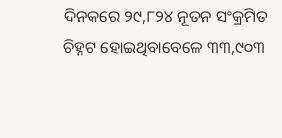ଦିନକରେ ୨୯,୮୨୪ ନୂତନ ସଂକ୍ରମିତ ଚିହ୍ନଟ ହୋଇଥିବାବେଳେ ୩୩,୯୦୩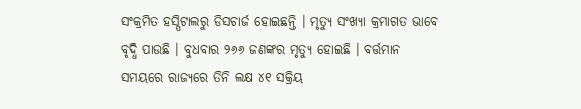ସଂକ୍ରମିତ ହସ୍ପିଟାଲରୁ ଡିସଚାର୍ଜ ହୋଇଛନ୍ତି । ମୃତ୍ୟୁ ସଂଖ୍ୟା କ୍ରମାଗତ ଭାବେ ବୃଦ୍ଧି ପାଉଛି । ବୁଧବାର ୨୬୬ ଜଣଙ୍କର ମୃତ୍ୟୁ ହୋଇଛି । ବର୍ତ୍ତମାନ ସମୟରେ ରାଜ୍ୟରେ ତିନି ଲକ୍ଷ ୪୧ ସକ୍ରିୟ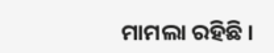ମାମଲା ରହିଛି ।